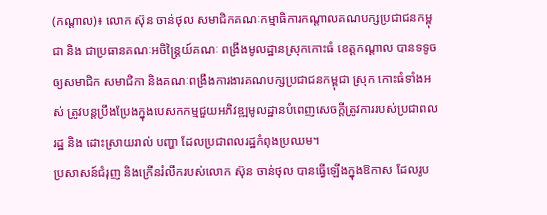(កណ្តាល)៖ លោក ស៊ុន ចាន់ថុល សមាជិកគណៈកម្មាធិការកណ្តាលគណបក្សប្រជាជនកម្ពុជា និង ជាប្រធានគណៈអចិន្ត្រៃយ៍គណៈ ពង្រឹងមូលដ្ឋានស្រុកកោះធំ ខេត្តកណ្តាល បានទទូចឲ្យសមាជិក សមាជិកា និងគណៈពង្រឹងការងារគណបក្សប្រជាជនកម្ពុជា ស្រុក កោះធំទាំងអស់ ត្រូវបន្តប្រឹងប្រែងក្នុងបេសកកម្មជួយអភិវឌ្ឍមូលដ្ឋានបំពេញសេចក្តីត្រូវការរបស់ប្រជាពលរដ្ឋ និង ដោះស្រាយរាល់ បញ្ហា ដែលប្រជាពលរដ្ឋកំពុងប្រឈម។
ប្រសាសន៍ជំរុញ និងក្រើនរំលឹករបស់លោក ស៊ុន ចាន់ថុល បានធ្វើឡើងក្នុងឱកាស ដែលរូប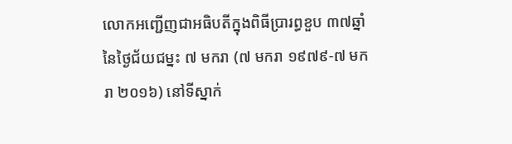លោកអញ្ជើញជាអធិបតីក្នុងពិធីប្រារព្ធខួប ៣៧ឆ្នាំ នៃថ្ងៃជ័យជម្នះ ៧ មករា (៧ មករា ១៩៧៩-៧ មករា ២០១៦) នៅទីស្នាក់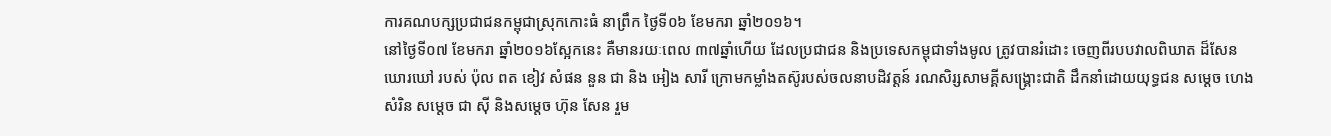ការគណបក្សប្រជាជនកម្ពុជាស្រុកកោះធំ នាព្រឹក ថ្ងៃទី០៦ ខែមករា ឆ្នាំ២០១៦។
នៅថ្ងៃទី០៧ ខែមករា ឆ្នាំ២០១៦ស្អែកនេះ គឺមានរយៈពេល ៣៧ឆ្នាំហើយ ដែលប្រជាជន និងប្រទេសកម្ពុជាទាំងមូល ត្រូវបានរំដោះ ចេញពីរបបវាលពិឃាត ដ៏សែនឃោរឃៅ របស់ ប៉ុល ពត ខៀវ សំផន នួន ជា និង អៀង សារី ក្រោមកម្លាំងតស៊ូរបស់ចលនាបដិវត្តន៍ រណសិរ្សសាមគ្គីសង្រ្គោះជាតិ ដឹកនាំដោយយុទ្ធជន សម្តេច ហេង សំរិន សម្តេច ជា ស៊ី និងសម្តេច ហ៊ុន សែន រួម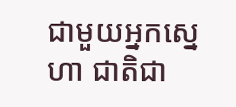ជាមួយអ្នកសេ្នហា ជាតិជា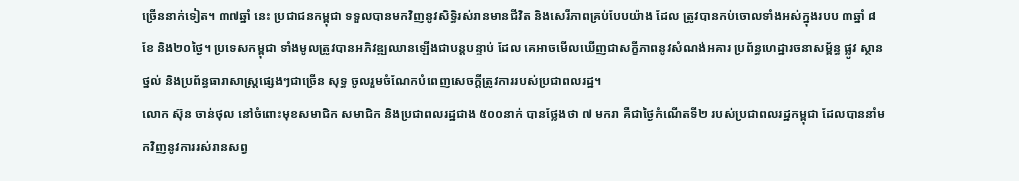ច្រើននាក់ទៀត។ ៣៧ឆ្នាំ នេះ ប្រជាជនកម្ពុជា ទទួលបានមកវិញនូវសិទ្ធិរស់រានមានជីវិត និងសេរីភាពគ្រប់បែបយ៉ាង ដែល ត្រូវបានកប់ចោលទាំងអស់ក្នុងរបប ៣ឆ្នាំ ៨ខែ និង២០ថ្ងៃ។ ប្រទេសកម្ពុជា ទាំងមូលត្រូវបានអភិវឌ្ឍឈានឡើងជាបន្តបន្ទាប់ ដែល គេអាចមើលឃើញជាសក្ខីភាពនូវសំណង់អគារ ប្រព័ន្ធហេដ្ឋារចនាសម្ព័ន្ធ ផ្លូវ ស្ថាន ថ្នល់ និងប្រព័ន្ធធារាសាស្រ្តផ្សេងៗជាច្រើន សុទ្ធ ចូលរួមចំណែកបំពេញសេចក្តីត្រូវការរបស់ប្រជាពលរដ្ឋ។
លោក ស៊ុន ចាន់ថុល នៅចំពោះមុខសមាជិក សមាជិក និងប្រជាពលរដ្ឋជាង ៥០០នាក់ បានថ្លែងថា ៧ មករា គឺជាថ្ងៃកំណើតទី២ របស់ប្រជាពលរដ្ឋកម្ពុជា ដែលបាននាំមកវិញនូវការរស់រានសព្វ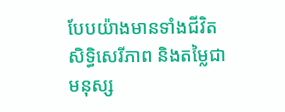បែបយ៉ាងមានទាំងជីវិត សិទ្ធិសេរីភាព និងតម្លៃជាមនុស្ស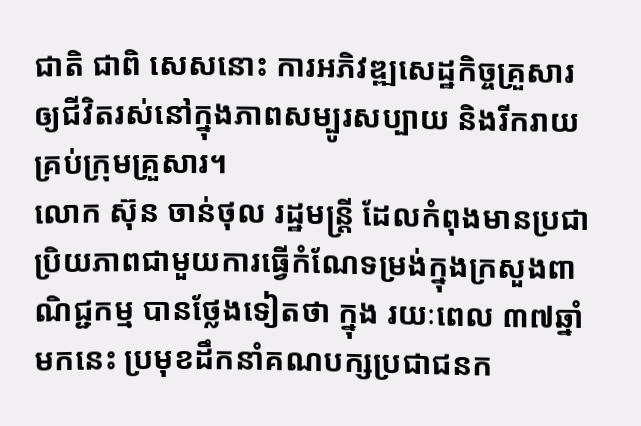ជាតិ ជាពិ សេសនោះ ការអភិវឌ្ឍសេដ្ឋកិច្ចគ្រួសារឲ្យជីវិតរស់នៅក្នុងភាពសម្បូរសប្បាយ និងរីករាយគ្រប់ក្រុមគ្រួសារ។
លោក ស៊ុន ចាន់ថុល រដ្ឋមន្រ្តី ដែលកំពុងមានប្រជាប្រិយភាពជាមួយការធ្វើកំណែទម្រង់ក្នុងក្រសួងពាណិជ្ជកម្ម បានថ្លែងទៀតថា ក្នុង រយៈពេល ៣៧ឆ្នាំមកនេះ ប្រមុខដឹកនាំគណបក្សប្រជាជនក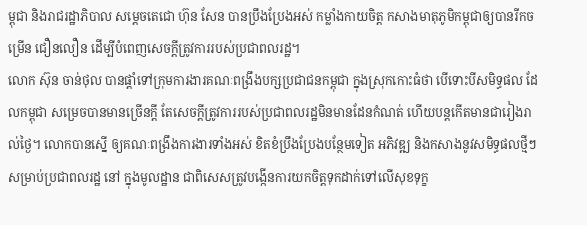ម្ពុជា និងរាជរដ្ឋាភិបាល សម្តេចតេជោ ហ៊ុន សែន បានប្រឹងប្រែងអស់ កម្លាំងកាយចិត្ត កសាងមាតុភូមិកម្ពុជាឲ្យបានរីកចម្រើន ជឿនលឿន ដើម្បីបំពេញសេចក្តីត្រូវការរបស់ប្រជាពលរដ្ឋ។
លោក ស៊ុន ចាន់ថុល បានផ្តាំទៅក្រុមការងារគណៈពង្រឹងបក្សប្រជាជនកម្ពុជា ក្នុងស្រុកកោះធំថា បើទោះបីសមិទ្ធផល ដែលកម្ពុជា សម្រេចបានមានច្រើនក្តី តែសេចក្តីត្រូវការរបស់ប្រជាពលរដ្ឋមិនមានដែនកំណត់ ហើយបន្តកើតមានជារៀងរាល់ថ្ងៃ។ លោកបានស្នើ ឲ្យគណៈពង្រឹងការងារទាំងអស់ ខិតខំប្រឹងប្រែងបន្ថែមទៀត អភិវឌ្ឍ និងកសាងនូវសមិទ្ធផលថ្មីៗ សម្រាប់ប្រជាពលរដ្ឋ នៅ ក្នុងមូលដ្ឋាន ជាពិសេសត្រូវបង្កើនការយកចិត្តទុកដាក់ទៅលើសុខទុក្ខ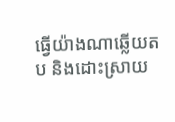ធ្វើយ៉ាងណាឆ្លើយតប និងដោះស្រាយ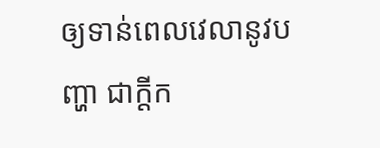ឲ្យទាន់ពេលវេលានូវបញ្ហា ជាក្តីក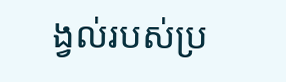ង្វល់របស់ប្រ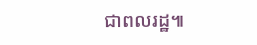ជាពលរដ្ឋ៕